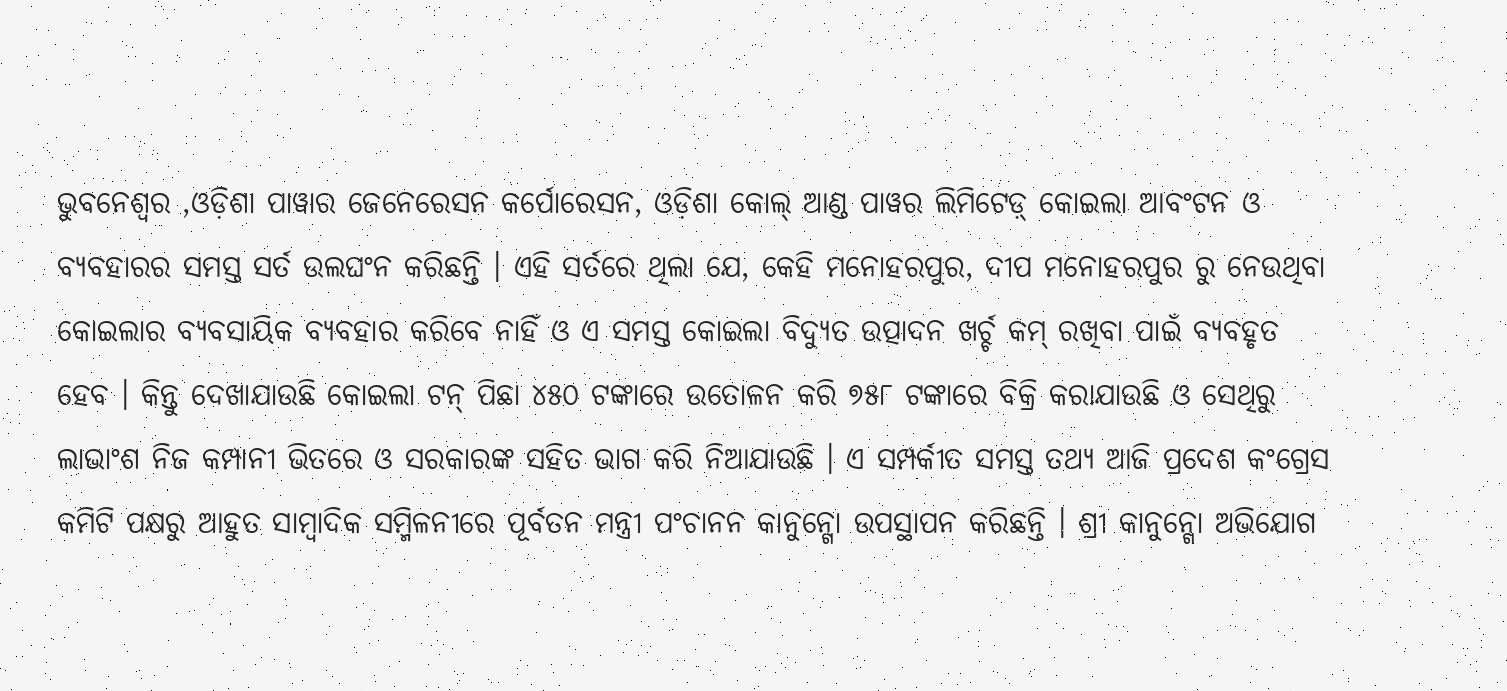ଭୁବନେଶ୍ୱର ,ଓଡ଼ିଶା ପାୱାର ଜେନେରେସନ କର୍ପୋରେସନ, ଓଡ଼ିଶା କୋଲ୍ ଆଣ୍ଡ ପାୱର ଲିମିଟେଡ଼୍ କୋଇଲା ଆବଂଟନ ଓ ବ୍ୟବହାରର ସମସ୍ତ ସର୍ତ ଉଲଘଂନ କରିଛନ୍ତି । ଏହି ସର୍ତରେ ଥିଲା ଯେ, କେହି ମନୋହରପୁର, ଦୀପ ମନୋହରପୁର ରୁ ନେଉଥିବା କୋଇଲାର ବ୍ୟବସାୟିକ ବ୍ୟବହାର କରିବେ ନାହିଁ ଓ ଏ ସମସ୍ତ କୋଇଲା ବିଦ୍ୟୁତ ଉତ୍ପାଦନ ଖର୍ଚ୍ଚ କମ୍ ରଖିବା ପାଇଁ ବ୍ୟବହୃତ ହେବ । କିନ୍ତୁ ଦେଖାଯାଉଛି କୋଇଲା ଟନ୍ ପିଛା ୪୫୦ ଟଙ୍କାରେ ଉତୋଳନ କରି ୭୫୮ ଟଙ୍କାରେ ବିକ୍ରି କରାଯାଉଛି ଓ ସେଥିରୁ ଲାଭାଂଶ ନିଜ କମ୍ପାନୀ ଭିତରେ ଓ ସରକାରଙ୍କ ସହିତ ଭାଗ କରି ନିଆଯାଉଛି । ଏ ସମ୍ପର୍କୀତ ସମସ୍ତ ତଥ୍ୟ ଆଜି ପ୍ରଦେଶ କଂଗ୍ରେସ କମିଟି ପକ୍ଷରୁ ଆହୁତ ସାମ୍ବାଦିକ ସମ୍ମିଳନୀରେ ପୂର୍ବତନ ମନ୍ତ୍ରୀ ପଂଚାନନ କାନୁନ୍ଗୋ ଉପସ୍ଥାପନ କରିଛନ୍ତି । ଶ୍ରୀ କାନୁନ୍ଗୋ ଅଭିଯୋଗ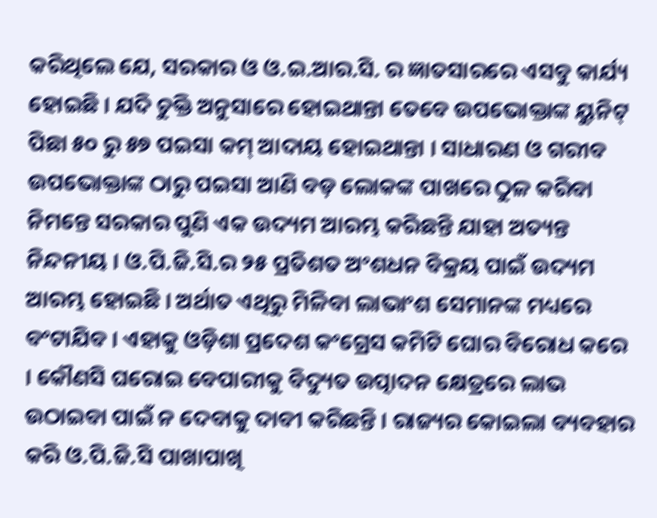କରିଥିଲେ ଯେ, ସରକାର ଓ ଓ.ଇ.ଆର.ସି. ର ଜ୍ଞାତସାରରେ ଏସବୁ କାର୍ଯ୍ୟ ହୋଇଛି । ଯଦି ଚୁକ୍ତି ଅନୁସାରେ ହୋଇଥାନ୍ତା ତେବେ ଉପଭୋକ୍ତାଙ୍କ ୟୁନିଟ୍ ପିଛା ୫୦ ରୁ ୫୭ ପଇସା କମ୍ ଆଦାୟ ହୋଇଥାନ୍ତା । ସାଧାରଣ ଓ ଗରୀବ ଉପଭୋକ୍ତାଙ୍କ ଠାରୁ ପଇସା ଆଣି ବଡ଼ ଲୋକଙ୍କ ପାଖରେ ଠୁଳ କରିବା ନିମନ୍ତେ ସରକାର ପୁଣି ଏକ ଉଦ୍ୟମ ଆରମ୍ଭ କରିଛନ୍ତି ଯାହା ଅତ୍ୟନ୍ତ ନିନ୍ଦନୀୟ । ଓ.ପି.ଜି.ସି.ର ୨୫ ପ୍ରତିଶତ ଅଂଶଧନ ବିକ୍ରୟ ପାଇଁ ଉଦ୍ୟମ ଆରମ୍ଭ ହୋଇଛି । ଅର୍ଥାତ ଏଥିରୁ ମିଳିବା ଲାଭାଂଶ ସେମାନଙ୍କ ମଧ୍ୟରେ ବଂଟାଯିବ । ଏହାକୁ ଓଡ଼ିଶା ପ୍ରଦେଶ କଂଗ୍ରେସ କମିଟି ଘୋର ବିରୋଧ କରେ । କୌଣସି ଘରୋଇ ବେପାରୀକୁ ବିଦ୍ୟୁତ ଉତ୍ପାଦନ କ୍ଷେତ୍ରରେ ଲାଭ ଉଠାଇବା ପାଇଁ ନ ଦେବାକୁ ଦାବୀ କରିଛନ୍ତି । ରାଜ୍ୟର କୋଇଲା ବ୍ୟବହାର କରି ଓ.ପି.ଜି.ସି ପାଖାପାଖି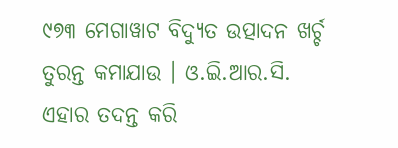୯୭୩ ମେଗାୱାଟ ବିଦ୍ୟୁତ ଉତ୍ପାଦନ ଖର୍ଚ୍ଚ ତୁରନ୍ତ କମାଯାଉ । ଓ.ଇି.ଆର.ସି. ଏହାର ତଦନ୍ତ କରି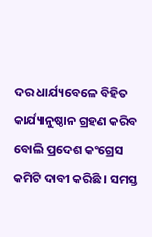ଦର ଧାର୍ଯ୍ୟବେଳେ ବିହିତ କାର୍ଯ୍ୟାନୁଷ୍ଠାନ ଗ୍ରହଣ କରିବ ବୋଲି ପ୍ରଦେଶ କଂଗ୍ରେସ କମିଟି ଦାବୀ କରିଛି । ସମସ୍ତ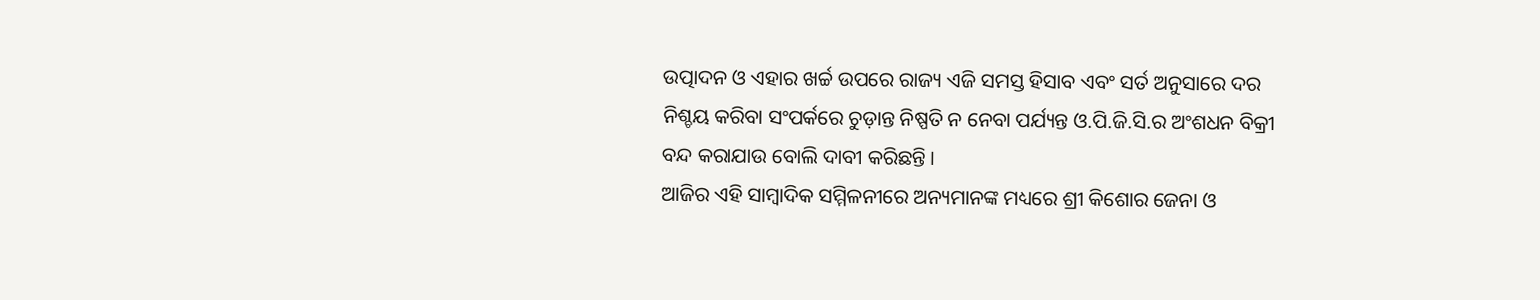ଉତ୍ପାଦନ ଓ ଏହାର ଖର୍ଚ୍ଚ ଉପରେ ରାଜ୍ୟ ଏଜି ସମସ୍ତ ହିସାବ ଏବଂ ସର୍ତ ଅନୁସାରେ ଦର ନିଶ୍ଚୟ କରିବା ସଂପର୍କରେ ଚୁଡ଼ାନ୍ତ ନିଷ୍ପତି ନ ନେବା ପର୍ଯ୍ୟନ୍ତ ଓ.ପି.ଜି.ସି.ର ଅଂଶଧନ ବିକ୍ରୀ ବନ୍ଦ କରାଯାଉ ବୋଲି ଦାବୀ କରିଛନ୍ତି ।
ଆଜିର ଏହି ସାମ୍ବାଦିକ ସମ୍ମିଳନୀରେ ଅନ୍ୟମାନଙ୍କ ମଧ୍ୟରେ ଶ୍ରୀ କିଶୋର ଜେନା ଓ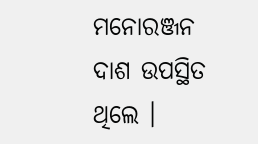ମନୋରଞ୍ଜନ ଦାଶ ଉପସ୍ଥିତ ଥିଲେ ।